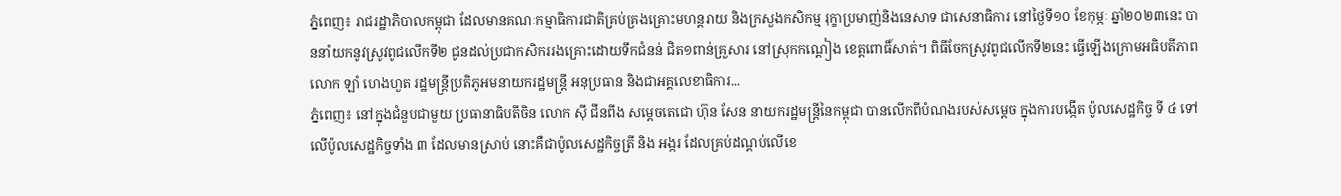ភ្នំពេញ៖ រាជរដ្ឋាភិបាលកម្ពុជា ដែលមានគណៈកម្មាធិការជាតិគ្រប់គ្រងគ្រោះមហន្តរាយ និងក្រសួងកសិកម្ម រុក្ខាប្រមាញ់និងនេសាទ ជាសេនាធិការ នៅថ្ងៃទី១០ ខែកុម្ភៈ ឆ្នាំ២០២៣នេះ បាននាំយកនូវស្រូវពូជលើកទី២ ជូនដល់ប្រជាកសិកររងគ្រោះដោយទឹកជំនន់ ជិត១ពាន់គ្រួសារ នៅស្រុកកណ្ដៀង ខេត្តពោធិ៍សាត់។ ពិធីចែកស្រូវពូជលើកទី២នេះ ធ្វើឡើងក្រោមអធិបតីភាព លោក ឡាំ ហេងហួត រដ្ឋមន្ត្រីប្រតិភូអមនាយករដ្ឋមន្ត្រី អនុប្រធាន និងជាអគ្គលេខាធិការ...
ភ្នំពេញ៖ នៅក្នុងជំនួបជាមួយ ប្រធានាធិបតីចិន លោក ស៊ី ជីនពីង សម្ដេចតេជោ ហ៊ុន សែន នាយករដ្ឋមន្រ្តីនៃកម្ពុជា បានលើកពីបំណងរបស់សម្ដេច ក្នុងការបង្កើត ប៉ូលសេដ្ឋកិច្ច ទី ៤ ទៅលើប៉ូលសេដ្ឋកិច្ចទាំង ៣ ដែលមានស្រាប់ នោះគឺជាប៉ូលសេដ្ឋកិច្ចត្រី និង អង្ករ ដែលគ្រប់ដណ្ដប់លើខេ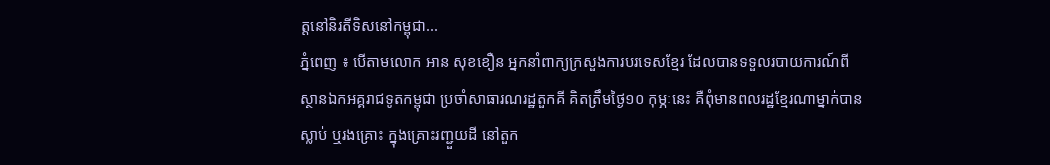ត្តនៅនិរតីទិសនៅកម្ពុជា...
ភ្នំពេញ ៖ បើតាមលោក អាន សុខខឿន អ្នកនាំពាក្យក្រសួងការបរទេសខ្មែរ ដែលបានទទួលរបាយការណ៍ពី ស្ថានឯកអគ្គរាជទូតកម្ពុជា ប្រចាំសាធារណរដ្ឋតួកគី គិតត្រឹមថ្ងៃ១០ កុម្ភៈនេះ គឺពុំមានពលរដ្ឋខ្មែរណាម្នាក់បានស្លាប់ ឬរងគ្រោះ ក្នុងគ្រោះរញ្ជួយដី នៅតួក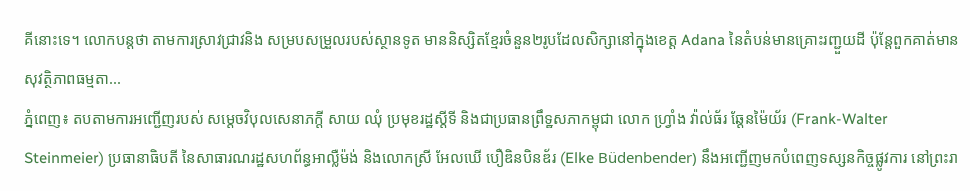គីនោះទេ។ លោកបន្តថា តាមការស្រាវជ្រាវនិង សម្របសម្រួលរបស់ស្ថានទូត មាននិស្សិតខ្មែរចំនួន២រូបដែលសិក្សានៅក្នុងខេត្ត Adana នៃតំបន់មានគ្រោះរញ្ជួយដី ប៉ុន្តែពួកគាត់មានសុវត្ថិភាពធម្មតា...
ភ្នំពេញ៖ តបតាមការអញ្ជើញរបស់ សម្តេចវិបុលសេនាភក្តី សាយ ឈុំ ប្រមុខរដ្ឋស្តីទី និងជាប្រធានព្រឹទ្ឋសភាកម្ពុជា លោក ហ្រ្វាំង វ៉ាល់ធ័រ ឆ្តែនម៉ៃយ័រ (Frank-Walter Steinmeier) ប្រធានាធិបតី នៃសាធារណរដ្ឋសហព័ន្ធអាល្លឺម៉ង់ និងលោកស្រី អែលឃើ បឿឌិនបិនឌ័រ (Elke Büdenbender) នឹងអញ្ជើញមកបំពេញទស្សនកិច្ចផ្លូវការ នៅព្រះរា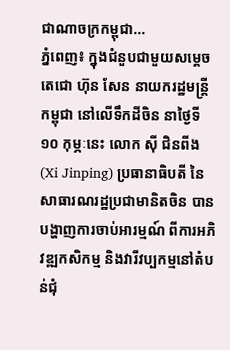ជាណាចក្រកម្ពុជា...
ភ្នំពេញ៖ ក្នុងជំនួបជាមួយសម្ដេចតេជោ ហ៊ុន សែន នាយករដ្ឋមន្ត្រីកម្ពុជា នៅលើទឹកដីចិន នាថ្ងៃទី១០ កុម្ភៈនេះ លោក ស៊ី ជិនពីង (Xi Jinping) ប្រធានាធិបតី នៃសាធារណរដ្ឋប្រជាមានិតចិន បានបង្ហាញការចាប់អារម្មណ៍ ពីការអភិវឌ្ឍកសិកម្ម និងវារីវប្បកម្មនៅតំបន់ជុំ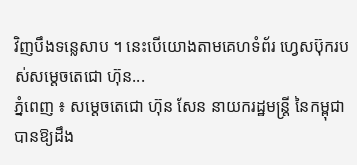វិញបឹងទន្លេសាប ។ នេះបេីយោងតាមគេហទំព័រ ហ្វេសប៊ុករបស់សម្ដេចតេជោ ហ៊ុន...
ភ្នំពេញ ៖ សម្ដេចតេជោ ហ៊ុន សែន នាយករដ្ឋមន្ដ្រី នៃកម្ពុជា បានឱ្យដឹង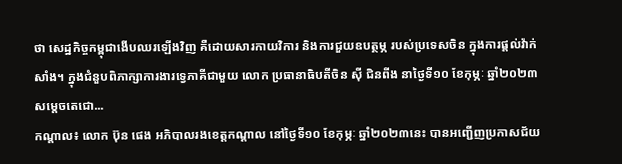ថា សេដ្ឋកិច្ចកម្ពុជាងើបឈរឡើងវិញ គឺដោយសារកាយវិការ និងការជួយឧបត្ថម្ភ របស់ប្រទេសចិន ក្នុងការផ្តល់វ៉ាក់សាំង។ ក្នុងជំនួបពិភាក្សាការងារទ្វេភាគីជាមួយ លោក ប្រធានាធិបតីចិន ស៊ី ជិនពីង នាថ្ងៃទី១០ ខែកុម្ភៈ ឆ្នាំ២០២៣ សម្តេចតេជោ...
កណ្តាល៖ លោក ប៊ុន ផេង អភិបាលរងខេត្តកណ្តាល នៅថ្ងៃទី១០ ខែកុម្ភៈ ឆ្នាំ២០២៣នេះ បានអញ្ជើញប្រកាសជ័យ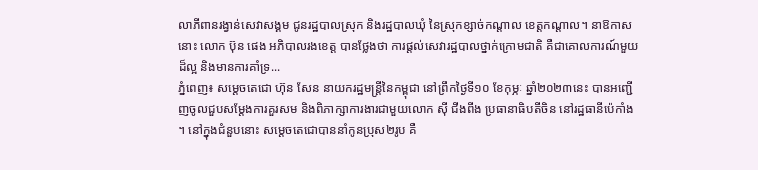លាភីពានរង្វាន់សេវាសង្គម ជូនរដ្ឋបាលស្រុក និងរដ្ឋបាលឃុំ នៃស្រុកខ្សាច់កណ្តាល ខេត្តកណ្តាល។ នាឱកាសនោះ លោក ប៊ុន ផេង អភិបាលរងខេត្ត បានថ្លែងថា ការផ្តល់សេវារដ្ឋបាលថ្នាក់ក្រោមជាតិ គឺជាគោលការណ៍មួយដ៏ល្អ និងមានការគាំទ្រ...
ភ្នំពេញ៖ សម្តេចតេជោ ហ៊ុន សែន នាយករដ្ឋមន្រ្តីនៃកម្ពុជា នៅព្រឹកថ្ងៃទី១០ ខែកុម្ភៈ ឆ្នាំ២០២៣នេះ បានអញ្ជើញចូលជួបសម្តែងការគួរសម និងពិភាក្សាការងារជាមួយលោក ស៊ី ជីងពីង ប្រធានាធិបតីចិន នៅរដ្ឋធានីប៉េកាំង ។ នៅក្នុងជំនួបនោះ សម្តេចតេជោបាននាំកូនប្រុស២រូប គឺ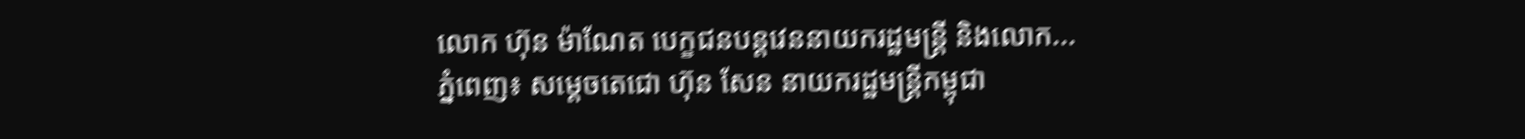លោក ហ៊ុន ម៉ាណែត បេក្ខជនបន្តវេននាយករដ្ឋមន្រ្តី និងលោក...
ភ្នំពេញ៖ សម្តេចតេជោ ហ៊ុន សែន នាយករដ្ឋមន្ត្រីកម្ពុជា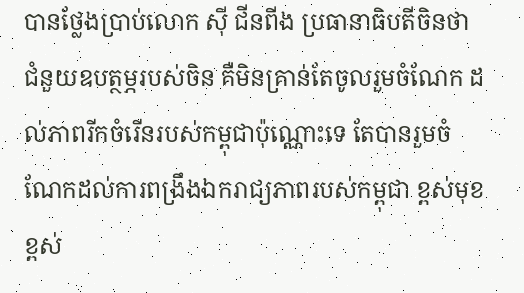បានថ្លែងប្រាប់លោក ស៊ី ជីនពីង ប្រធានាធិបតីចិនថា ជំនួយឧបត្ថម្ភរបស់ចិន គឺមិនគ្រាន់តែចូលរួមចំណែក ដល់ភាពរីកចំរើនរបស់កម្ពុជាប៉ុណ្ណោះទេ តែបានរួមចំណែកដល់ការពង្រឹងឯករាជ្យភាពរបស់កម្ពុជា ខ្ពស់មុខខ្ពស់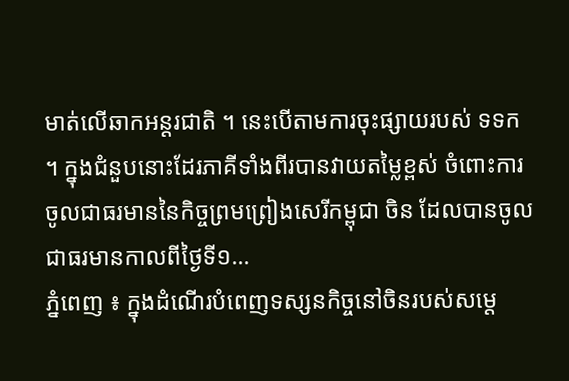មាត់លើឆាកអន្តរជាតិ ។ នេះបើតាមការចុះផ្សាយរបស់ ទទក ។ ក្នុងជំនួបនោះដែរភាគីទាំងពីរបានវាយតម្លៃខ្ពស់ ចំពោះការចូលជាធរមាននៃកិច្ចព្រមព្រៀងសេរីកម្ពុជា ចិន ដែលបានចូលជាធរមានកាលពីថ្ងៃទី១...
ភ្នំពេញ ៖ ក្នុងដំណើរបំពេញទស្សនកិច្ចនៅចិនរបស់សម្តេ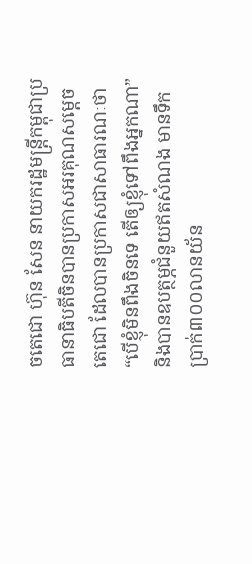ចតេជោ ហ៊ុន សែន នាយករដ្ឋមន្រ្តីកម្ពុជាប្រធានាធិបតីចិនបានប្រកាសអរគុណសម្តេចតេជោ ដែលបានប្រកាសជាសាធារណៈថា “បើខ្ញុំមិនពឹងចិនទេ តើឲ្យខ្ញុំទៅពឹងអ្នកណា” និងបានឧបត្ថម្ភជំនួយឥតសំណង មានទឹកប្រាក់៣០០លានយ័ន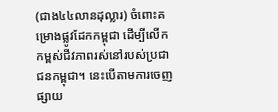(ជាង៤៤លានដុល្លារ) ចំពោះគម្រោងផ្លូវដែកកម្ពុជា ដើម្បីលើកកម្ពស់ជីវភាពរស់នៅរបស់ប្រជាជនកម្ពុជា។ នេះបើតាមការចេញផ្សាយ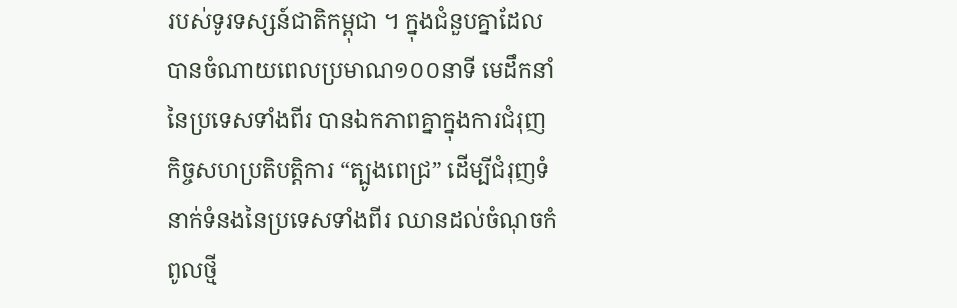របស់ទូរទស្សន៍ជាតិកម្ពុជា ។ ក្នុងជំនួបគ្នាដែលបានចំណាយពេលប្រមាណ១០០នាទី មេដឹកនាំនៃប្រទេសទាំងពីរ បានឯកភាពគ្នាក្នុងការជំរុញកិច្ចសហប្រតិបត្តិការ “ត្បូងពេជ្រ” ដើម្បីជំរុញទំនាក់ទំនងនៃប្រទេសទាំងពីរ ឈានដល់ចំណុចកំពូលថ្មី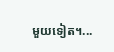មួយទៀត។...